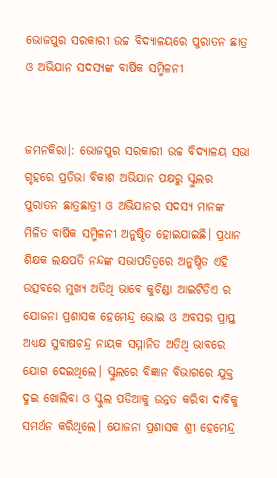ଭୋଜପୁର ସରକାରୀ ଉଚ୍ଚ ବିଦ୍ୟାଳୟରେ ପୁରାତନ ଛାତ୍ର ଓ ଅଭିଯାନ ସଦସ୍ୟଙ୍କ ବାର୍ଷିକ ସମ୍ମିଳନୀ


ଜମନକିରା।: ଭୋଜପୁର ସରକାରୀ ଉଚ୍ଚ ବିଦ୍ୟାଳୟ ସଭା ଗୃହରେ ପ୍ରତିଭା ବିକାଶ ଅଭିଯାନ ପକ୍ଷରୁ ସ୍କୁଲର ପୁରାତନ ଛାତ୍ରଛାତ୍ରୀ ଓ ଅଭିଯାନର ସଦସ୍ୟ ମାନଙ୍କ ମିଳିତ ବାର୍ଷିକ ସମ୍ମିଳନୀ ଅନୁଷ୍ଠିତ ହୋଇଯାଇଛି। ପ୍ରଧାନ ଶିକ୍ଷକ ଲକ୍ଷପତି ନନ୍ଦଙ୍କ ସଭାପତିତ୍ବରେ ଅନୁଷ୍ଠିତ ଏହି ଉତ୍ସବରେ ମୁଖ୍ୟ ଅତିଥି ଭାବେ କୁଚିଣ୍ଡା ଆଇଟିଡିଏ ର ଯୋଜନା ପ୍ରଶାସକ ହେମେନ୍ଦ୍ର ଭୋଇ ଓ ଅବସର ପ୍ରାପ୍ତ ଅଧ୍ୟକ୍ଷ ସୁବାଷଚନ୍ଦ୍ର ନାୟକ ସମ୍ମାନିତ ଅତିଥି ଭାବରେ ଯୋଗ ଦେଇଥିଲେ। ସ୍କୁଲରେ ବିଜ୍ଞାନ ବିଭାଗରେ ଯୁକ୍ତ ଦୁଇ ଖୋଲିବା ଓ ସ୍କୁଲ ପଡିଆକୁ ଉନ୍ନତ କରିବା ଦାବିକୁ ସମର୍ଥନ କରିଥିଲେ। ଯୋଜନା ପ୍ରଶାସକ ଶ୍ରୀ ହେମେନ୍ଦ୍ର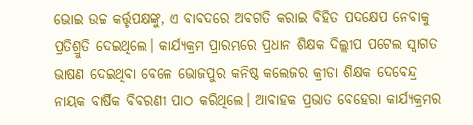ଭୋଇ ଉଚ୍ଚ କର୍ତ୍ତୃପକ୍ଷଙ୍କୁ, ଏ ବାବଦରେ ଅବଗତି କରାଇ ବିହିତ ପଦକ୍ଷେପ ନେବାକୁ ପ୍ରତିଶ୍ରୁତି ଦେଇଥିଲେ। କାର୍ଯ୍ୟକ୍ରମ ପ୍ରାରମ୍ଭରେ ପ୍ରଧାନ ଶିକ୍ଷକ ଦିଲ୍ଲୀପ ପଟେଲ ସ୍ୱାଗତ ଭାଷଣ ଦେଇଥିବା ବେଳେ ଭୋଜପୁର କନିଷ୍ଠ କଲେଜର କ୍ରୀଡା ଶିକ୍ଷକ ଦେବେନ୍ଦ୍ର ନାୟକ ବାର୍ଷିକ ବିବରଣୀ ପାଠ କରିଥିଲେ। ଆବାହକ ପ୍ରଭାତ ବେହେରା କାର୍ଯ୍ୟକ୍ରମର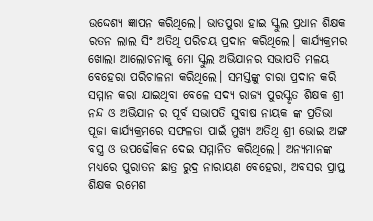ଉଦ୍ଦେଶ୍ୟ ଜ୍ଞାପନ କରିଥିଲେ। ଭାତପୁରା ହାଇ ସ୍କୁଲ ପ୍ରଧାନ ଶିକ୍ଷକ ରତନ ଲାଲ ସିଂ ଅତିଥି ପରିଚୟ ପ୍ରଦାନ କରିଥିଲେ। କାର୍ଯ୍ୟକ୍ରମର ଖୋଲା ଆଲୋଚନାକୁ ମୋ ସ୍କୁଲ ଅଭିଯାନର ସଭାପତି ମଳୟ ବେହେରା ପରିଚାଳନା କରିଥିଲେ। ସମସ୍ତଙ୍କୁ ଚାରା ପ୍ରଦାନ କରି ସମ୍ମାନ କରା ଯାଇଥିବା ବେଳେ ସଦ୍ୟ ରାଜ୍ୟ ପୁରସ୍କୃତ ଶିକ୍ଷକ ଶ୍ରୀ ନନ୍ଦ ଓ ଅଭିଯାନ ର ପୂର୍ବ ସଭାପତି ସୁବାଷ ନାୟକ ଙ୍କ ପ୍ରତିଭା ପୂଜା କାର୍ଯ୍ୟକ୍ରମରେ ସଫଳତା ପାଇଁ ମୁଖ୍ୟ ଅତିଥି ଶ୍ରୀ ଭୋଇ ଅଙ୍ଗ ବସ୍ତ୍ର ଓ ଉପଢୌକନ ଦେଇ ସମ୍ମାନିତ କରିଥିଲେ। ଅନ୍ୟମାନଙ୍କ ମଧ୍ୟରେ ପୁରାତନ ଛାତ୍ର ରୁଦ୍ର ନାରାୟଣ ବେହେରା, ଅବସର ପ୍ରାପ୍ତ ଶିକ୍ଷକ ରମେଶ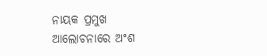ନାୟକ ପ୍ରମୁଖ ଆଲୋଚନାରେ ଅଂଶ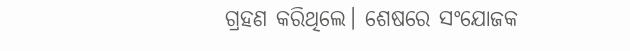ଗ୍ରହଣ କରିଥିଲେ। ଶେଷରେ ସଂଯୋଜକ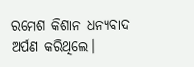ରମେଶ କିଶାନ ଧନ୍ୟବାଦ ଅର୍ପଣ କରିଥିଲେ।